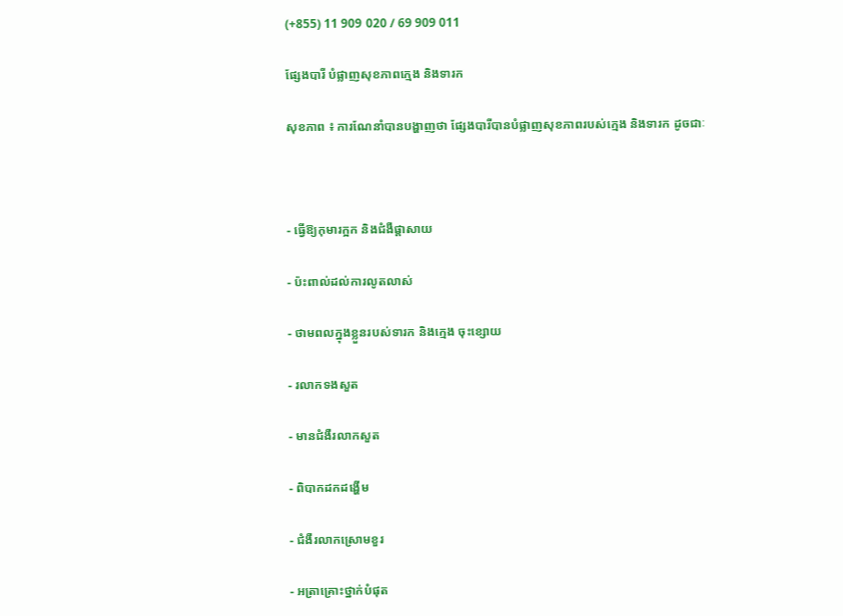(+855) 11 909 020 / 69 909 011

ផ្សែងបារី បំផ្លាញសុខភាពក្មេង និងទារក

សុខភាព ៖ ការណែនាំបានបង្ហាញថា ផ្សែងបារីបានបំផ្លាញសុខភាពរបស់ក្មេង និងទារក ដូចជាៈ



- ធ្វើឱ្យកុមារក្អក និងជំងឺផ្តាសាយ

- ប៉ះពាល់ដល់ការលូតលាស់

- ថាមពលក្នុងខ្លួនរបស់ទារក និងក្មេង ចុះខ្សោយ

- រលាកទងសួត

- មានជំងឺរលាកសួត

- ពិបាកដកដង្ហើម

- ជំងឺរលាកស្រោមខួរ

- អត្រាគ្រោះថ្នាក់បំផុត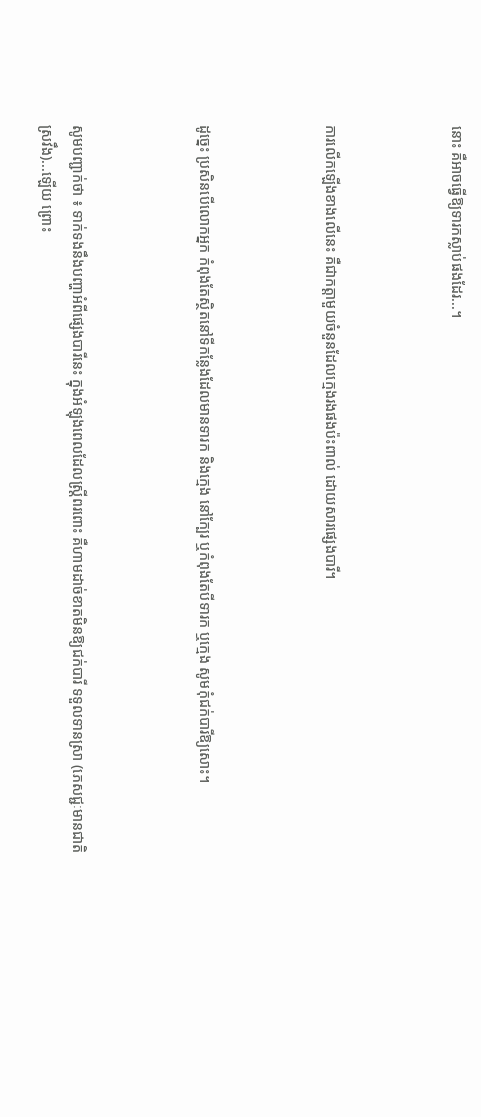នោះ គឺអាចធ្វើឱ្យទារកស្លាប់ផងដែរ...។



ការលើកឡើងខាងលើនេះ គឺជាកត្តាមួយចំនួនដែលក្មេងរងផងប៉ះពាល់ ដោយសារផ្សេងបារី។



ដូច្នេះ ប្រសិនបើលោកអ្នក កំពុងតែស្ថិតនៅទីកន្លែងដែលមានទារក និងក្មេង នៅក្បែរ ឬកំពុងតែបីទារក ឬក្មេង សូមកុំជក់បារីឱ្យសោះ។



សូមបញ្ជាក់ថា ៖ ទាក់ទងនឹងបញ្ហាអំពីផ្សេងបារីនេះ ក្នុងអំឡុងពេលដែលស្រ្តីពរពោះ គឺហាមដាច់ខាតមិនឱ្យជក់បារី ទទួលទានស្រា (ភេសជ្ជៈមានជាតិស្រវឹង)...ឡើយ ព្រោះ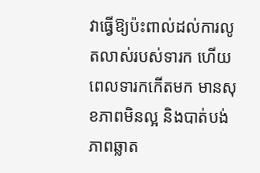វាធ្វើឱ្យប៉ះពាល់ដល់ការលូតលាស់របស់ទារក ហើយពេលទារកកើតមក មានសុខភាពមិនល្អ និងបាត់បង់ភាពឆ្លាត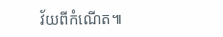វ័យពីកំណើត៕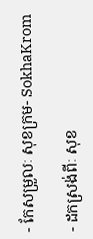- កែសម្រួលៈ សុខក្រម- SokhaKrom

- ដកស្រង់ពីៈ សុខ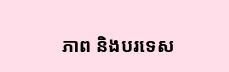ភាព និងបរទេស